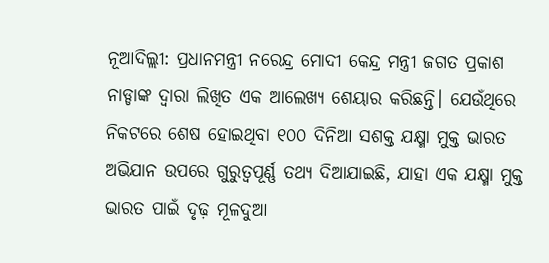ନୂଆଦିଲ୍ଲୀ: ପ୍ରଧାନମନ୍ତ୍ରୀ ନରେନ୍ଦ୍ର ମୋଦୀ କେନ୍ଦ୍ର ମନ୍ତ୍ରୀ ଜଗତ ପ୍ରକାଶ ନାଡ୍ଡାଙ୍କ ଦ୍ୱାରା ଲିଖିତ ଏକ ଆଲେଖ୍ୟ ଶେୟାର କରିଛନ୍ତି। ଯେଉଁଥିରେ ନିକଟରେ ଶେଷ ହୋଇଥିବା ୧୦୦ ଦିନିଆ ସଶକ୍ତ ଯକ୍ଷ୍ମା ମୁକ୍ତ ଭାରତ ଅଭିଯାନ ଉପରେ ଗୁରୁତ୍ୱପୂର୍ଣ୍ଣ ତଥ୍ୟ ଦିଆଯାଇଛି, ଯାହା ଏକ ଯକ୍ଷ୍ମା ମୁକ୍ତ ଭାରତ ପାଇଁ ଦୃଢ଼ ମୂଳଦୁଆ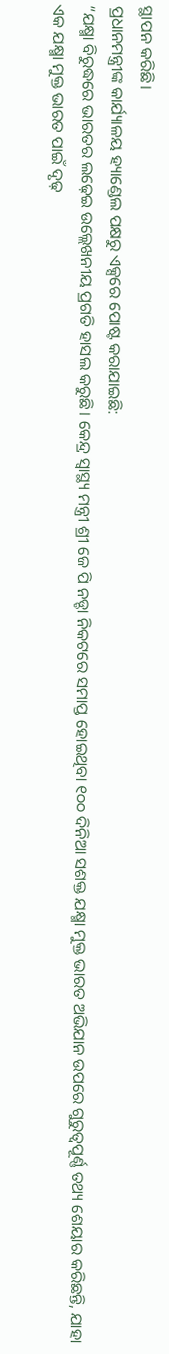ସ୍ଥାପନ କରିଛି।
ପ୍ରଧାନମନ୍ତ୍ରୀଙ୍କ କାର୍ଯ୍ୟାଳୟ ହ୍ୟାଣ୍ଡେଲ ପକ୍ଷରୁ ଏକ୍ସରେ ପୋଷ୍ଟ କରାଯାଇଛି:
“ଯକ୍ଷ୍ମା ବିରୁଦ୍ଧରେ ଭାରତର ଲଢ଼େଇ ଉଲ୍ଲେଖନୀୟ ପ୍ରଗତି ହାସଲ କରୁଛି। କେନ୍ଦ୍ର ସ୍ୱାସ୍ଥ୍ୟ ମନ୍ତ୍ରୀ ଶ୍ରୀ ଜେ ପି ନଡ୍ଡା ନିକଟରେ ସମାପ୍ତ ହୋଇଥିବା ୧୦୦ ଦିନିଆ ସଶକ୍ତ ଯକ୍ଷ୍ମା ମୁକ୍ତ ଭାରତ ଅଭିଯାନ ଉପରେ ଗୁରୁତ୍ୱପୂର୍ଣ୍ଣ ତଥ୍ୟ ଶେୟାର କରିଛନ୍ତି, ଯାହା ଏକ ଯକ୍ଷ୍ମା ମୁକ୍ତ ଭାରତ ପାଇଁ ଦୃଢ଼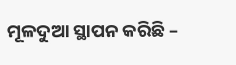ମୂଳଦୁଆ ସ୍ଥାପନ କରିଛି –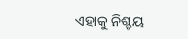ଏହାକୁ ନିଶ୍ଚୟ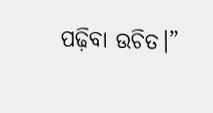ପଢ଼ିବା ଉଚିତ।”